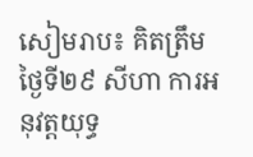សៀមរាប៖ គិតត្រឹមថ្ងៃទី២៩ សីហា ការអនុវត្តយុទ្ធ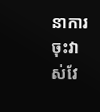នាការចុះវាស់វែ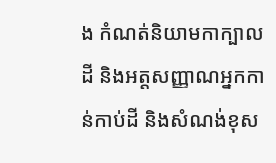ង កំណត់និយាមកាក្បាលដី និងអត្តសញ្ញាណអ្នកកាន់កាប់ដី និងសំណង់ខុស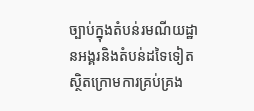ច្បាប់ក្នុងតំបន់រមណីយដ្ឋានអង្គរនិងតំបន់ដទៃទៀតស្ថិតក្រោមការគ្រប់គ្រង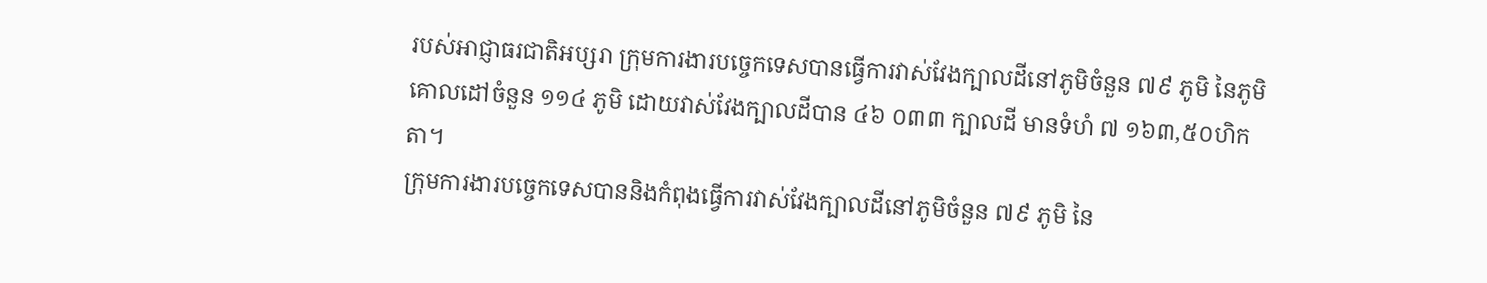របស់អាជ្ញាធរជាតិអប្សរា ក្រុមការងារបច្ចេកទេសបានធ្វើការវាស់វែងក្បាលដីនៅភូមិចំនួន ៧៩ ភូមិ នៃភូមិគោលដៅចំនួន ១១៤ ភូមិ ដោយវាស់វែងក្បាលដីបាន ៤៦ ០៣៣ ក្បាលដី មានទំហំ ៧ ១៦៣,៥០ហិកតា។
ក្រុមការងារបច្ចេកទេសបាននិងកំពុងធ្វើការវាស់វែងក្បាលដីនៅភូមិចំនួន ៧៩ ភូមិ នៃ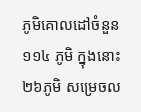ភូមិគោលដៅចំនួន ១១៤ ភូមិ ក្នុងនោះ ២៦ភូមិ សម្រេចល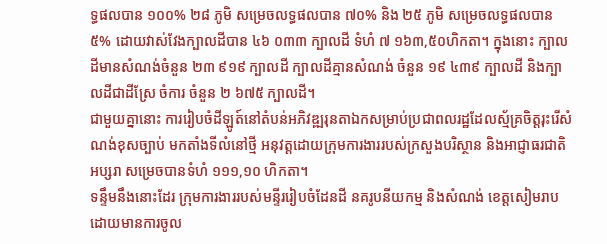ទ្ធផលបាន ១០០% ២៨ ភូមិ សម្រេចលទ្ធផលបាន ៧០% និង ២៥ ភូមិ សម្រេចលទ្ធផលបាន ៥% ដោយវាស់វែងក្បាលដីបាន ៤៦ ០៣៣ ក្បាលដី ទំហំ ៧ ១៦៣,៥០ហិកតា។ ក្នុងនោះ ក្បាលដីមានសំណង់ចំនួន ២៣ ៩១៩ ក្បាលដី ក្បាលដីគ្មានសំណង់ ចំនួន ១៩ ៤៣៩ ក្បាលដី និងក្បាលដីជាដីស្រែ ចំការ ចំនួន ២ ៦៧៥ ក្បាលដី។
ជាមួយគ្នានោះ ការរៀបចំដីឡូត៍នៅតំបន់អភិវឌ្ឍរុនតាឯកសម្រាប់ប្រជាពលរដ្ឋដែលស្ម័គ្រចិត្តរុះរើសំណង់ខុសច្បាប់ មកតាំងទីលំនៅថ្មី អនុវត្តដោយក្រុមការងាររបស់ក្រសួងបរិស្ថាន និងអាជ្ញាធរជាតិអប្សរា សម្រេចបានទំហំ ១១១,១០ ហិកតា។
ទន្ទឹមនឹងនោះដែរ ក្រុមការងាររបស់មន្ទីររៀបចំដែនដី នគរូបនីយកម្ម និងសំណង់ ខេត្តសៀមរាប ដោយមានការចូល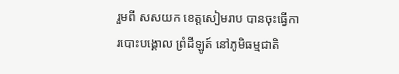រួមពី សសយក ខេត្តសៀមរាប បានចុះធ្វើការបោះបង្គោល ព្រំដីឡូត៍ នៅភូមិធម្មជាតិ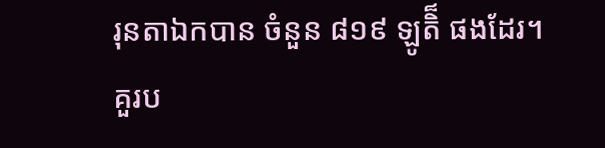រុនតាឯកបាន ចំនួន ៨១៩ ឡូតិ៏ ផងដែរ។
គួរប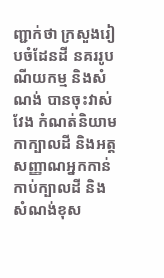ញ្ជាក់ថា ក្រសួងរៀបចំដែនដី នគររូបណីយកម្ម និងសំណង់ បានចុះវាស់វែង កំណត់និយាមកាក្បាលដី និងអត្តសញ្ញាណអ្នកកាន់កាប់ក្បាលដី និងសំណង់ខុស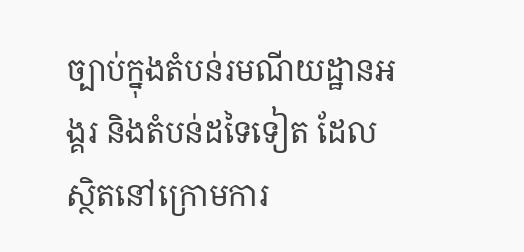ច្បាប់ក្នុងតំបន់រមណីយដ្ឋានអង្គរ និងតំបន់ដទៃទៀត ដែលស្ថិតនៅក្រោមការ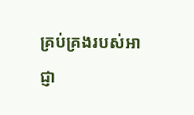គ្រប់គ្រងរបស់អាជ្ញា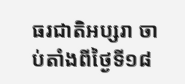ធរជាតិអប្សរា ចាប់តាំងពីថ្ងៃទី១៨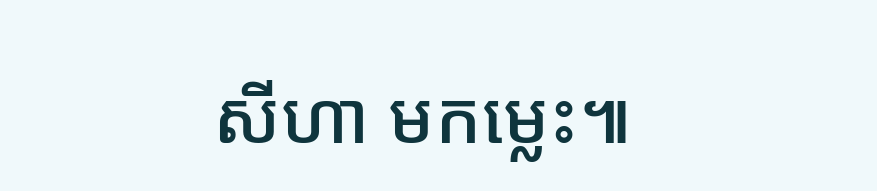សីហា មកម្លេះ៕